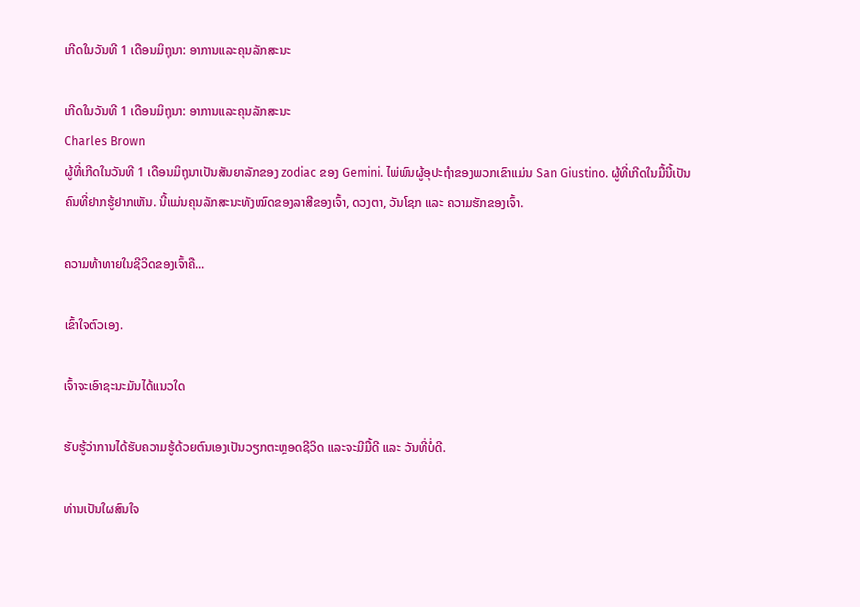ເກີດໃນວັນທີ 1 ເດືອນມິຖຸນາ: ອາການແລະຄຸນລັກສະນະ

ເກີດໃນວັນທີ 1 ເດືອນມິຖຸນາ: ອາການແລະຄຸນລັກສະນະ
Charles Brown
ຜູ້ທີ່ເກີດໃນວັນທີ 1 ເດືອນມິຖຸນາເປັນສັນຍາລັກຂອງ zodiac ຂອງ Gemini. ໄພ່ພົນຜູ້ອຸປະຖໍາຂອງພວກເຂົາແມ່ນ San Giustino. ຜູ້ທີ່ເກີດໃນມື້ນີ້ເປັນຄົນທີ່ຢາກຮູ້ຢາກເຫັນ. ນີ້ແມ່ນຄຸນລັກສະນະທັງໝົດຂອງລາສີຂອງເຈົ້າ, ດວງຕາ, ວັນໂຊກ ແລະ ຄວາມຮັກຂອງເຈົ້າ.

ຄວາມທ້າທາຍໃນຊີວິດຂອງເຈົ້າຄື...

ເຂົ້າໃຈຕົວເອງ.

ເຈົ້າຈະເອົາຊະນະມັນໄດ້ແນວໃດ

ຮັບຮູ້ວ່າການໄດ້ຮັບຄວາມຮູ້ດ້ວຍຕົນເອງເປັນວຽກຕະຫຼອດຊີວິດ ແລະຈະມີມື້ດີ ແລະ ວັນທີ່ບໍ່ດີ.

ທ່ານເປັນໃຜສົນໃຈ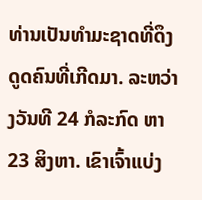ທ່ານເປັນທໍາມະຊາດທີ່ດຶງດູດຄົນທີ່ເກີດມາ. ລະຫວ່າງວັນທີ 24 ກໍລະກົດ ຫາ 23 ສິງຫາ. ເຂົາເຈົ້າແບ່ງ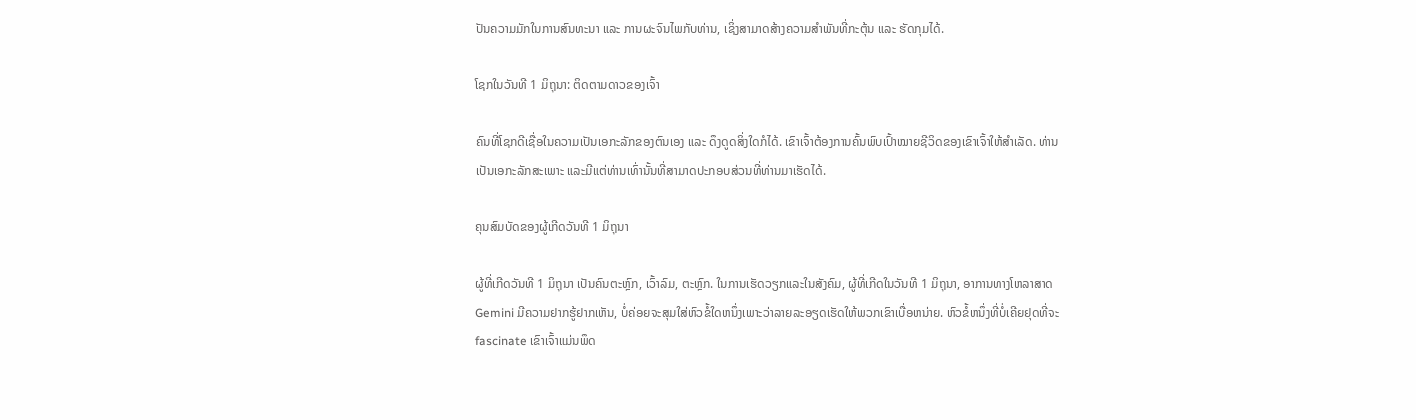ປັນຄວາມມັກໃນການສົນທະນາ ແລະ ການຜະຈົນໄພກັບທ່ານ, ເຊິ່ງສາມາດສ້າງຄວາມສໍາພັນທີ່ກະຕຸ້ນ ແລະ ຮັດກຸມໄດ້.

ໂຊກໃນວັນທີ 1 ມິຖຸນາ: ຕິດຕາມດາວຂອງເຈົ້າ

ຄົນທີ່ໂຊກດີເຊື່ອໃນຄວາມເປັນເອກະລັກຂອງຕົນເອງ ແລະ ດຶງດູດສິ່ງໃດກໍໄດ້. ເຂົາເຈົ້າຕ້ອງການຄົ້ນພົບເປົ້າໝາຍຊີວິດຂອງເຂົາເຈົ້າໃຫ້ສຳເລັດ. ທ່ານເປັນເອກະລັກສະເພາະ ແລະມີແຕ່ທ່ານເທົ່ານັ້ນທີ່ສາມາດປະກອບສ່ວນທີ່ທ່ານມາເຮັດໄດ້.

ຄຸນສົມບັດຂອງຜູ້ເກີດວັນທີ 1 ມິຖຸນາ

ຜູ້ທີ່ເກີດວັນທີ 1 ມິຖຸນາ ເປັນຄົນຕະຫຼົກ, ເວົ້າລົມ, ຕະຫຼົກ. ໃນການເຮັດວຽກແລະໃນສັງຄົມ, ຜູ້ທີ່ເກີດໃນວັນທີ 1 ມິຖຸນາ, ອາການທາງໂຫລາສາດ Gemini ມີຄວາມຢາກຮູ້ຢາກເຫັນ, ບໍ່ຄ່ອຍຈະສຸມໃສ່ຫົວຂໍ້ໃດຫນຶ່ງເພາະວ່າລາຍລະອຽດເຮັດໃຫ້ພວກເຂົາເບື່ອຫນ່າຍ. ຫົວຂໍ້ຫນຶ່ງທີ່ບໍ່ເຄີຍຢຸດທີ່ຈະ fascinate ເຂົາເຈົ້າແມ່ນພຶດ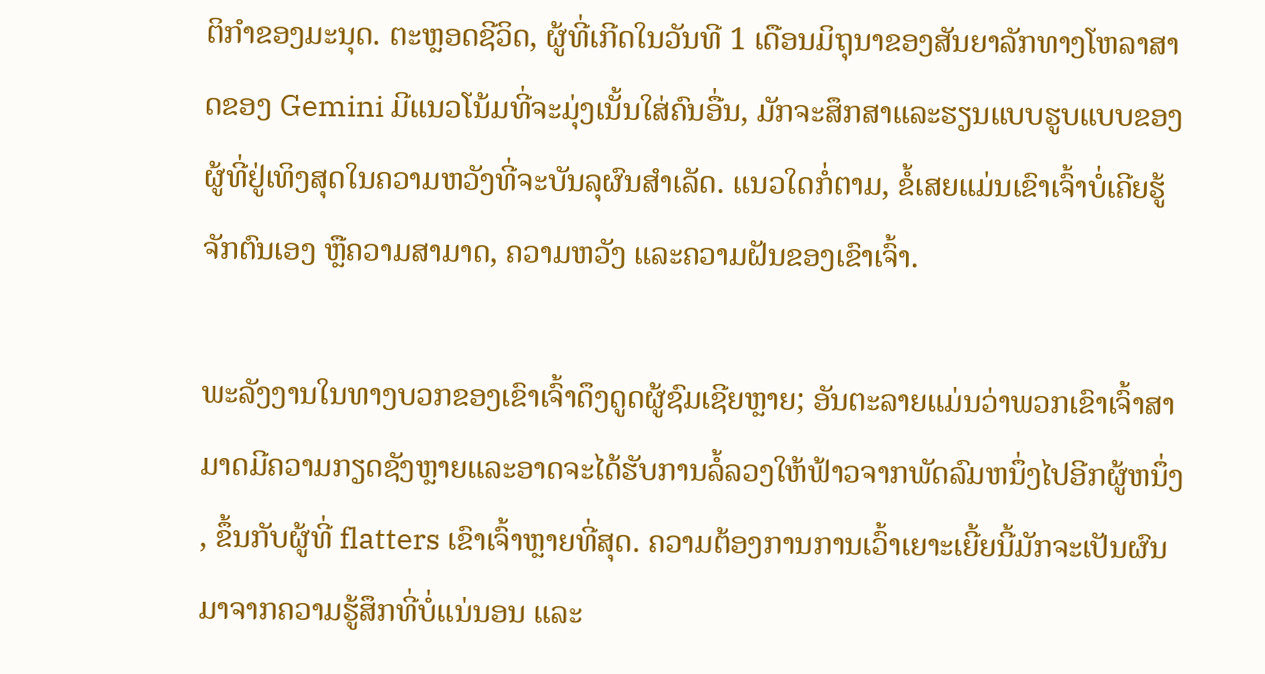ຕິກໍາຂອງມະນຸດ. ຕະຫຼອດຊີວິດ, ຜູ້ທີ່ເກີດໃນວັນທີ 1 ເດືອນມິຖຸນາຂອງສັນຍາລັກທາງໂຫລາສາດຂອງ Gemini ມີແນວໂນ້ມທີ່ຈະມຸ່ງເນັ້ນໃສ່ຄົນອື່ນ, ມັກຈະສຶກສາແລະຮຽນແບບຮູບແບບຂອງຜູ້ທີ່ຢູ່ເທິງສຸດໃນຄວາມຫວັງທີ່ຈະບັນລຸຜົນສໍາເລັດ. ແນວໃດກໍ່ຕາມ, ຂໍ້ເສຍແມ່ນເຂົາເຈົ້າບໍ່ເຄີຍຮູ້ຈັກຕົນເອງ ຫຼືຄວາມສາມາດ, ຄວາມຫວັງ ແລະຄວາມຝັນຂອງເຂົາເຈົ້າ.

ພະລັງງານໃນທາງບວກຂອງເຂົາເຈົ້າດຶງດູດຜູ້ຊົມເຊີຍຫຼາຍ; ອັນຕະລາຍແມ່ນວ່າພວກເຂົາເຈົ້າສາມາດມີຄວາມກຽດຊັງຫຼາຍແລະອາດຈະໄດ້ຮັບການລໍ້ລວງໃຫ້ຟ້າວຈາກພັດລົມຫນຶ່ງໄປອີກຜູ້ຫນຶ່ງ, ຂຶ້ນກັບຜູ້ທີ່ flatters ເຂົາເຈົ້າຫຼາຍທີ່ສຸດ. ຄວາມຕ້ອງການການເວົ້າເຍາະເຍີ້ຍນີ້ມັກຈະເປັນຜົນມາຈາກຄວາມຮູ້ສຶກທີ່ບໍ່ແນ່ນອນ ແລະ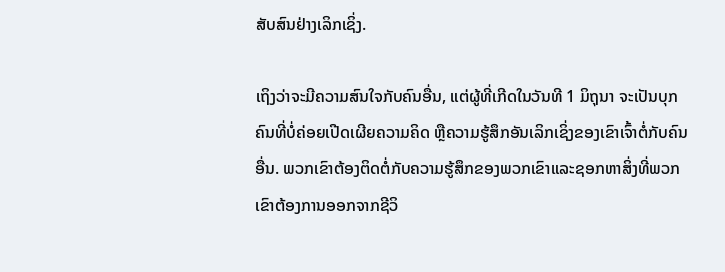ສັບສົນຢ່າງເລິກເຊິ່ງ.

ເຖິງວ່າຈະມີຄວາມສົນໃຈກັບຄົນອື່ນ, ແຕ່ຜູ້ທີ່ເກີດໃນວັນທີ 1 ມິຖຸນາ ຈະເປັນບຸກຄົນທີ່ບໍ່ຄ່ອຍເປີດເຜີຍຄວາມຄິດ ຫຼືຄວາມຮູ້ສຶກອັນເລິກເຊິ່ງຂອງເຂົາເຈົ້າຕໍ່ກັບຄົນອື່ນ. ພວກເຂົາຕ້ອງຕິດຕໍ່ກັບຄວາມຮູ້ສຶກຂອງພວກເຂົາແລະຊອກຫາສິ່ງທີ່ພວກເຂົາຕ້ອງການອອກຈາກຊີວິ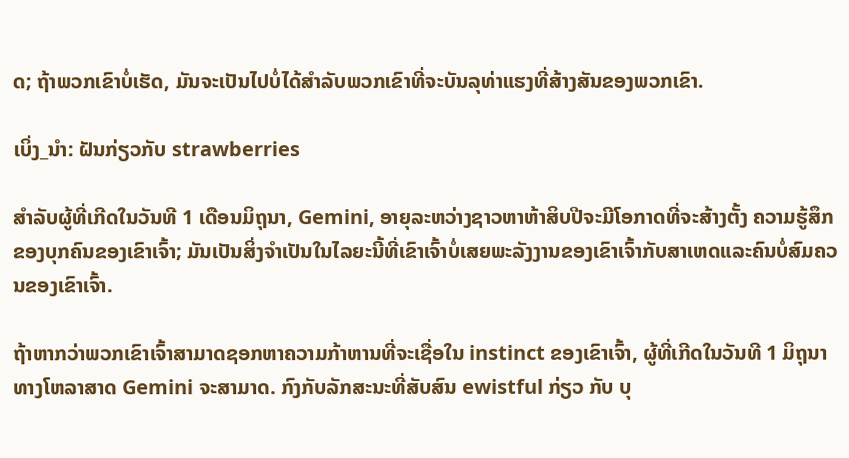ດ; ຖ້າພວກເຂົາບໍ່ເຮັດ, ມັນຈະເປັນໄປບໍ່ໄດ້ສໍາລັບພວກເຂົາທີ່ຈະບັນລຸທ່າແຮງທີ່ສ້າງສັນຂອງພວກເຂົາ.

ເບິ່ງ_ນຳ: ຝັນກ່ຽວກັບ strawberries

ສໍາລັບຜູ້ທີ່ເກີດໃນວັນທີ 1 ເດືອນມິຖຸນາ, Gemini, ອາຍຸລະຫວ່າງຊາວຫາຫ້າສິບປີຈະມີໂອກາດທີ່ຈະສ້າງຕັ້ງ ຄວາມຮູ້ສຶກຂອງບຸກຄົນຂອງເຂົາເຈົ້າ; ມັນເປັນສິ່ງຈໍາເປັນໃນໄລຍະນີ້ທີ່ເຂົາເຈົ້າບໍ່ເສຍພະລັງງານຂອງເຂົາເຈົ້າກັບສາເຫດແລະຄົນບໍ່ສົມຄວນຂອງເຂົາເຈົ້າ.

ຖ້າຫາກວ່າພວກເຂົາເຈົ້າສາມາດຊອກຫາຄວາມກ້າຫານທີ່ຈະເຊື່ອໃນ instinct ຂອງເຂົາເຈົ້າ, ຜູ້ທີ່ເກີດໃນວັນທີ 1 ມິຖຸນາທາງໂຫລາສາດ Gemini ຈະສາມາດ. ກົງກັບລັກສະນະທີ່ສັບສົນ ewistful ກ່ຽວ ກັບ ບຸ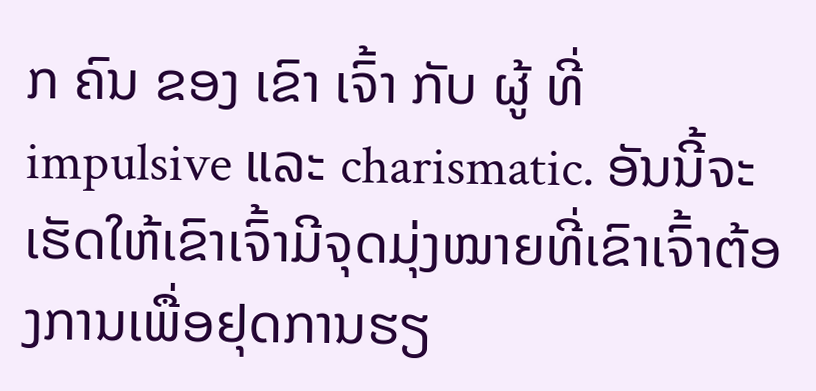ກ ຄົນ ຂອງ ເຂົາ ເຈົ້າ ກັບ ຜູ້ ທີ່ impulsive ແລະ charismatic. ອັນນີ້ຈະເຮັດໃຫ້ເຂົາເຈົ້າມີຈຸດມຸ່ງໝາຍທີ່ເຂົາເຈົ້າຕ້ອງການເພື່ອຢຸດການຮຽ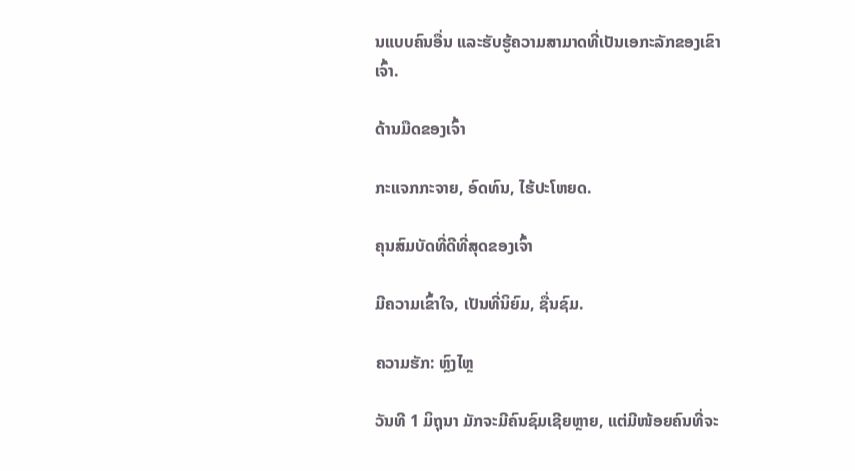ນແບບຄົນອື່ນ ແລະຮັບຮູ້ຄວາມສາມາດທີ່ເປັນເອກະລັກຂອງເຂົາເຈົ້າ.

ດ້ານມືດຂອງເຈົ້າ

ກະແຈກກະຈາຍ, ອົດທົນ, ໄຮ້ປະໂຫຍດ.

ຄຸນສົມບັດທີ່ດີທີ່ສຸດຂອງເຈົ້າ

ມີຄວາມເຂົ້າໃຈ, ເປັນທີ່ນິຍົມ, ຊື່ນຊົມ.

ຄວາມຮັກ: ຫຼົງໄຫຼ

ວັນທີ 1 ມິຖຸນາ ມັກຈະມີຄົນຊົມເຊີຍຫຼາຍ, ແຕ່ມີໜ້ອຍຄົນທີ່ຈະ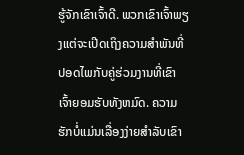ຮູ້ຈັກເຂົາເຈົ້າດີ. ພວກເຂົາເຈົ້າພຽງແຕ່ຈະເປີດເຖິງຄວາມສໍາພັນທີ່ປອດໄພກັບຄູ່ຮ່ວມງານທີ່ເຂົາເຈົ້າຍອມຮັບທັງຫມົດ. ຄວາມຮັກບໍ່ແມ່ນເລື່ອງງ່າຍສຳລັບເຂົາ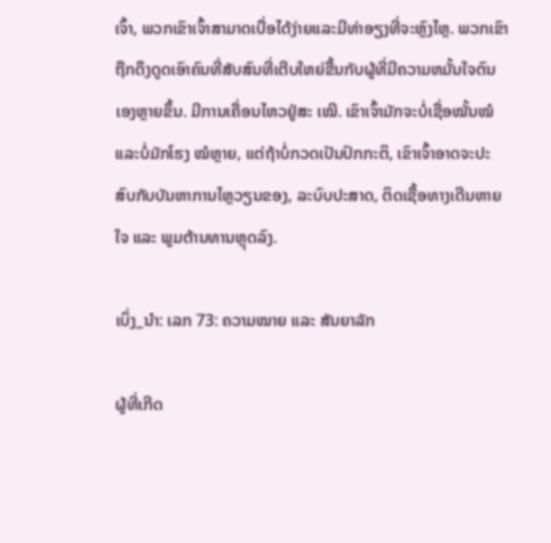ເຈົ້າ, ພວກເຂົາເຈົ້າສາມາດເບື່ອໄດ້ງ່າຍແລະມີທ່າອຽງທີ່ຈະຫຼົງໄຫຼ. ພວກເຂົາຖືກດຶງດູດເອົາຄົນທີ່ສັບສົນທີ່ເຕີບໃຫຍ່ຂື້ນກັບຜູ້ທີ່ມີຄວາມຫມັ້ນໃຈຕົນເອງຫຼາຍຂຶ້ນ. ມີການເຄື່ອນໄຫວຢູ່ສະ ເໝີ. ເຂົາເຈົ້າມັກຈະບໍ່ເຊື່ອໝັ້ນໝໍ ແລະບໍ່ມັກໂຮງ ໝໍຫຼາຍ, ແຕ່ຖ້າບໍ່ກວດເປັນປົກກະຕິ, ເຂົາເຈົ້າອາດຈະປະສົບກັບບັນຫາການໄຫຼວຽນຂອງ, ລະບົບປະສາດ, ຕິດເຊື້ອທາງເດີນຫາຍໃຈ ແລະ ພູມຕ້ານທານຫຼຸດລົງ.

ເບິ່ງ_ນຳ: ເລກ 73: ຄວາມໝາຍ ແລະ ສັນຍາລັກ

ຜູ້ທີ່ເກີດ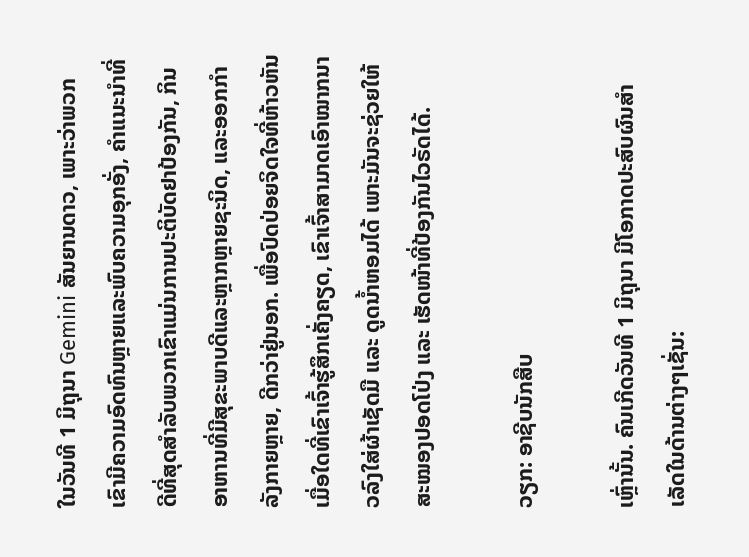ໃນວັນທີ 1 ມິຖຸນາ Gemini ສັນຍານດາວ, ເພາະວ່າພວກເຂົາມີຄວາມອົດທົນຫຼາຍແລະພົບຄວາມອຸກອັ່ງ, ຄໍາແນະນໍາທີ່ດີທີ່ສຸດສໍາລັບພວກເຂົາແມ່ນການປະຕິບັດຢາປ້ອງກັນ, ກິນອາຫານທີ່ມີສຸຂະພາບດີແລະຫຼາກຫຼາຍຊະນິດ, ແລະອອກກໍາລັງກາຍຫຼາຍ, ດີກວ່າຢູ່ນອກ. ເພື່ອປົດປ່ອຍຈິດໃຈທີ່ຫ້າວຫັນເມື່ອໃດທີ່ເຂົາເຈົ້າຮູ້ສຶກເຄັ່ງຄຽດ, ເຂົາເຈົ້າສາມາດເອົາໝາກນາວລົງໃສ່ຜ້າເຊັດມື ແລະ ດູດນໍ້າຫອມໄດ້ ເພາະມັນຈະຊ່ວຍໃຫ້ສະໝອງປອດໂປ່ງ ແລະ ເຮັດໜ້າທີ່ປ້ອງກັນໄວຣັດໄດ້.

ວຽກ: ອາຊີບນັກສືບ

ເຫຼົ່ານັ້ນ. ຄົນເກີດວັນທີ 1 ມິຖຸນາ ມີໂອກາດປະສົບຜົນສໍາເລັດໃນດ້ານຕ່າງໆເຊັ່ນ: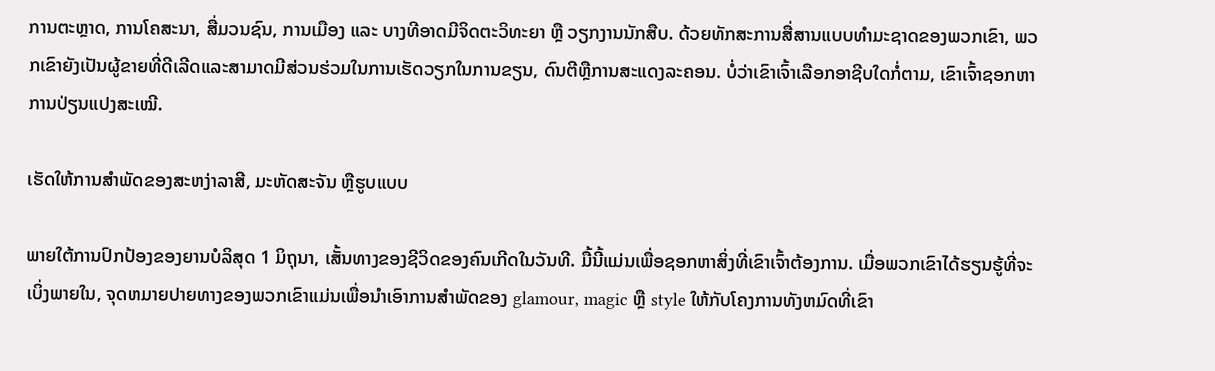ການຕະຫຼາດ, ການໂຄສະນາ, ສື່ມວນຊົນ, ການເມືອງ ແລະ ບາງທີອາດມີຈິດຕະວິທະຍາ ຫຼື ວຽກງານນັກສືບ. ດ້ວຍທັກສະການສື່ສານແບບທໍາມະຊາດຂອງພວກເຂົາ, ພວກເຂົາຍັງເປັນຜູ້ຂາຍທີ່ດີເລີດແລະສາມາດມີສ່ວນຮ່ວມໃນການເຮັດວຽກໃນການຂຽນ, ດົນຕີຫຼືການສະແດງລະຄອນ. ບໍ່ວ່າເຂົາເຈົ້າເລືອກອາຊີບໃດກໍ່ຕາມ, ເຂົາເຈົ້າຊອກຫາການປ່ຽນແປງສະເໝີ.

ເຮັດໃຫ້ການສໍາພັດຂອງສະຫງ່າລາສີ, ມະຫັດສະຈັນ ຫຼືຮູບແບບ

ພາຍໃຕ້ການປົກປ້ອງຂອງຍານບໍລິສຸດ 1 ມິຖຸນາ, ເສັ້ນທາງຂອງຊີວິດຂອງຄົນເກີດໃນວັນທີ. ມື້ນີ້ແມ່ນເພື່ອຊອກຫາສິ່ງທີ່ເຂົາເຈົ້າຕ້ອງການ. ເມື່ອພວກເຂົາໄດ້ຮຽນຮູ້ທີ່ຈະເບິ່ງພາຍໃນ, ຈຸດຫມາຍປາຍທາງຂອງພວກເຂົາແມ່ນເພື່ອນໍາເອົາການສໍາພັດຂອງ glamour, magic ຫຼື style ໃຫ້ກັບໂຄງການທັງຫມົດທີ່ເຂົາ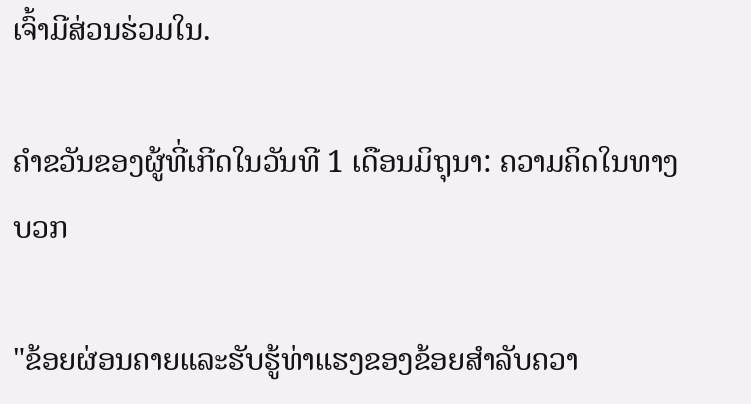ເຈົ້າມີສ່ວນຮ່ວມໃນ.

ຄໍາຂວັນຂອງຜູ້ທີ່ເກີດໃນວັນທີ 1 ເດືອນມິຖຸນາ: ຄວາມຄິດໃນທາງບວກ

"ຂ້ອຍຜ່ອນຄາຍແລະຮັບຮູ້ທ່າແຮງຂອງຂ້ອຍສໍາລັບຄວາ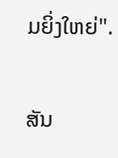ມຍິ່ງໃຫຍ່".

ສັນ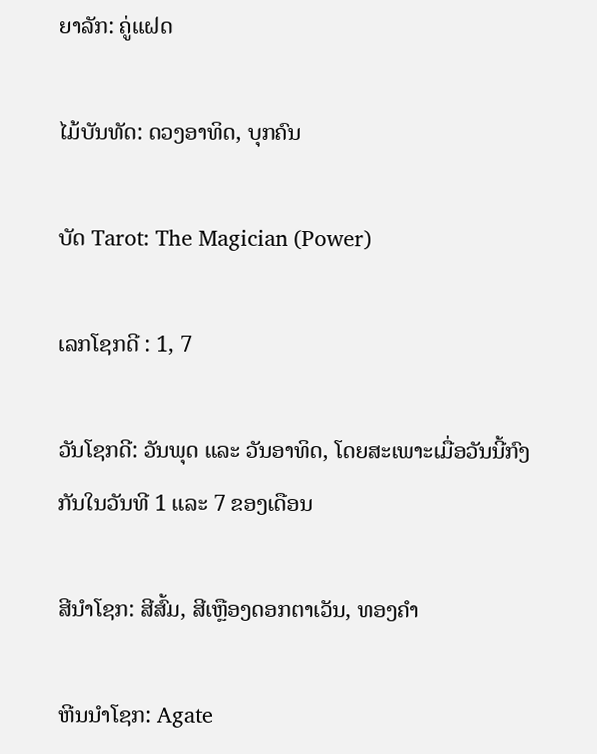ຍາລັກ: ຄູ່ແຝດ

ໄມ້ບັນທັດ: ດວງອາທິດ, ບຸກຄົນ

ບັດ Tarot: The Magician (Power)

ເລກໂຊກດີ : 1, 7

ວັນໂຊກດີ: ວັນພຸດ ແລະ ວັນອາທິດ, ໂດຍສະເພາະເມື່ອວັນນີ້ກົງກັນໃນວັນທີ 1 ແລະ 7 ຂອງເດືອນ

ສີນຳໂຊກ: ສີສົ້ມ, ສີເຫຼືອງດອກຕາເວັນ, ທອງຄຳ

ຫີນນຳໂຊກ: Agate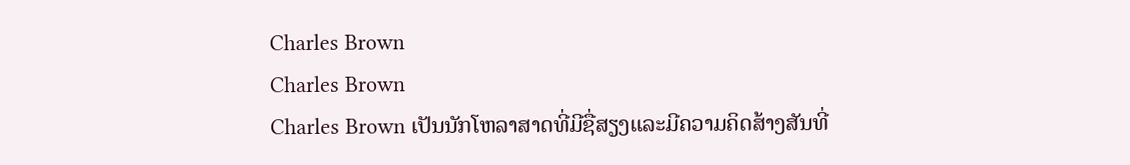Charles Brown
Charles Brown
Charles Brown ເປັນນັກໂຫລາສາດທີ່ມີຊື່ສຽງແລະມີຄວາມຄິດສ້າງສັນທີ່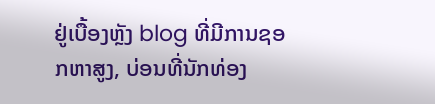ຢູ່ເບື້ອງຫຼັງ blog ທີ່ມີການຊອກຫາສູງ, ບ່ອນທີ່ນັກທ່ອງ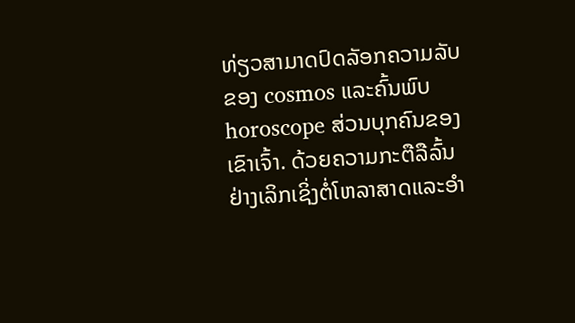ທ່ຽວສາມາດປົດລັອກຄວາມລັບຂອງ cosmos ແລະຄົ້ນພົບ horoscope ສ່ວນບຸກຄົນຂອງເຂົາເຈົ້າ. ດ້ວຍຄວາມກະຕືລືລົ້ນຢ່າງເລິກເຊິ່ງຕໍ່ໂຫລາສາດແລະອໍາ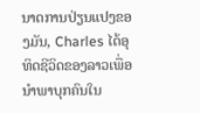ນາດການປ່ຽນແປງຂອງມັນ, Charles ໄດ້ອຸທິດຊີວິດຂອງລາວເພື່ອນໍາພາບຸກຄົນໃນ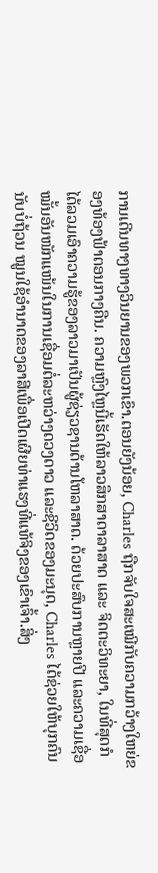ການເດີນທາງທາງວິນຍານຂອງພວກເຂົາ.ຕອນຍັງນ້ອຍ, Charles ຖືກຈັບໃຈສະເໝີກັບຄວາມກວ້າງໃຫຍ່ຂອງທ້ອງຟ້າຕອນກາງຄືນ. ຄວາມຫຼົງໄຫຼນີ້ເຮັດໃຫ້ລາວສຶກສາດາລາສາດ ແລະ ຈິດຕະວິທະຍາ, ໃນທີ່ສຸດກໍໄດ້ລວມເອົາຄວາມຮູ້ຂອງລາວມາເປັນຜູ້ຊ່ຽວຊານດ້ານໂຫລາສາດ. ດ້ວຍປະສົບການຫຼາຍປີ ແລະຄວາມເຊື່ອໝັ້ນອັນໜັກແໜ້ນໃນການເຊື່ອມຕໍ່ລະຫວ່າງດວງດາວ ແລະຊີວິດຂອງມະນຸດ, Charles ໄດ້ຊ່ວຍໃຫ້ບຸກຄົນນັບບໍ່ຖ້ວນ ໝູນໃຊ້ອຳນາດຂອງລາສີເພື່ອເປີດເຜີຍທ່າແຮງທີ່ແທ້ຈິງຂອງເຂົາເຈົ້າ.ສິ່ງ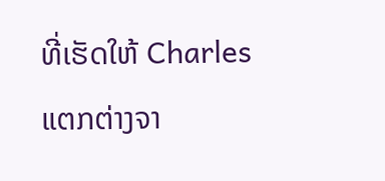ທີ່ເຮັດໃຫ້ Charles ແຕກຕ່າງຈາ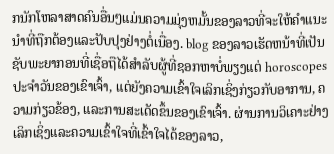ກນັກໂຫລາສາດຄົນອື່ນໆແມ່ນຄວາມມຸ່ງຫມັ້ນຂອງລາວທີ່ຈະໃຫ້ຄໍາແນະນໍາທີ່ຖືກຕ້ອງແລະປັບປຸງຢ່າງຕໍ່ເນື່ອງ. blog ຂອງລາວເຮັດຫນ້າທີ່ເປັນຊັບພະຍາກອນທີ່ເຊື່ອຖືໄດ້ສໍາລັບຜູ້ທີ່ຊອກຫາບໍ່ພຽງແຕ່ horoscopes ປະຈໍາວັນຂອງເຂົາເຈົ້າ, ແຕ່ຍັງຄວາມເຂົ້າໃຈເລິກເຊິ່ງກ່ຽວກັບອາການ, ຄວາມກ່ຽວຂ້ອງ, ແລະການສະເດັດຂຶ້ນຂອງເຂົາເຈົ້າ. ຜ່ານການວິເຄາະຢ່າງເລິກເຊິ່ງແລະຄວາມເຂົ້າໃຈທີ່ເຂົ້າໃຈໄດ້ຂອງລາວ,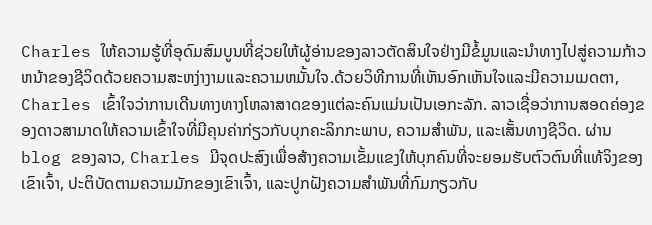Charles ໃຫ້ຄວາມຮູ້ທີ່ອຸດົມສົມບູນທີ່ຊ່ວຍໃຫ້ຜູ້ອ່ານຂອງລາວຕັດສິນໃຈຢ່າງມີຂໍ້ມູນແລະນໍາທາງໄປສູ່ຄວາມກ້າວຫນ້າຂອງຊີວິດດ້ວຍຄວາມສະຫງ່າງາມແລະຄວາມຫມັ້ນໃຈ.ດ້ວຍວິທີການທີ່ເຫັນອົກເຫັນໃຈແລະມີຄວາມເມດຕາ, Charles ເຂົ້າໃຈວ່າການເດີນທາງທາງໂຫລາສາດຂອງແຕ່ລະຄົນແມ່ນເປັນເອກະລັກ. ລາວເຊື່ອວ່າການສອດຄ່ອງຂອງດາວສາມາດໃຫ້ຄວາມເຂົ້າໃຈທີ່ມີຄຸນຄ່າກ່ຽວກັບບຸກຄະລິກກະພາບ, ຄວາມສໍາພັນ, ແລະເສັ້ນທາງຊີວິດ. ຜ່ານ blog ຂອງລາວ, Charles ມີຈຸດປະສົງເພື່ອສ້າງຄວາມເຂັ້ມແຂງໃຫ້ບຸກຄົນທີ່ຈະຍອມຮັບຕົວຕົນທີ່ແທ້ຈິງຂອງເຂົາເຈົ້າ, ປະຕິບັດຕາມຄວາມມັກຂອງເຂົາເຈົ້າ, ແລະປູກຝັງຄວາມສໍາພັນທີ່ກົມກຽວກັບ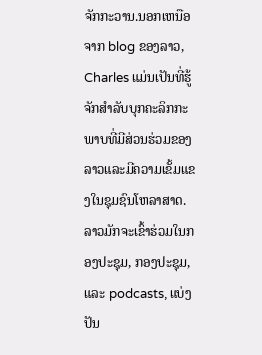ຈັກກະວານ.ນອກເຫນືອຈາກ blog ຂອງລາວ, Charles ແມ່ນເປັນທີ່ຮູ້ຈັກສໍາລັບບຸກຄະລິກກະພາບທີ່ມີສ່ວນຮ່ວມຂອງລາວແລະມີຄວາມເຂັ້ມແຂງໃນຊຸມຊົນໂຫລາສາດ. ລາວມັກຈະເຂົ້າຮ່ວມໃນກອງປະຊຸມ, ກອງປະຊຸມ, ແລະ podcasts, ແບ່ງປັນ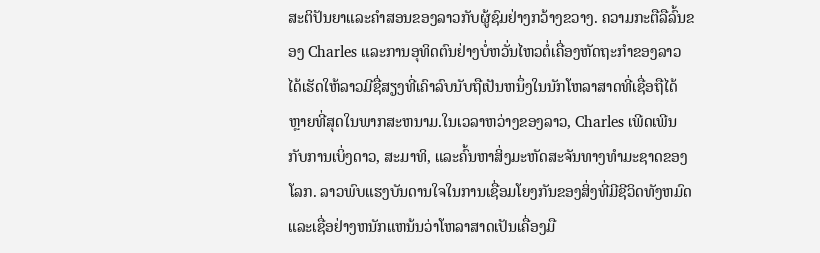ສະຕິປັນຍາແລະຄໍາສອນຂອງລາວກັບຜູ້ຊົມຢ່າງກວ້າງຂວາງ. ຄວາມກະຕືລືລົ້ນຂອງ Charles ແລະການອຸທິດຕົນຢ່າງບໍ່ຫວັ່ນໄຫວຕໍ່ເຄື່ອງຫັດຖະກໍາຂອງລາວໄດ້ເຮັດໃຫ້ລາວມີຊື່ສຽງທີ່ເຄົາລົບນັບຖືເປັນຫນຶ່ງໃນນັກໂຫລາສາດທີ່ເຊື່ອຖືໄດ້ຫຼາຍທີ່ສຸດໃນພາກສະຫນາມ.ໃນເວລາຫວ່າງຂອງລາວ, Charles ເພີດເພີນກັບການເບິ່ງດາວ, ສະມາທິ, ແລະຄົ້ນຫາສິ່ງມະຫັດສະຈັນທາງທໍາມະຊາດຂອງໂລກ. ລາວພົບແຮງບັນດານໃຈໃນການເຊື່ອມໂຍງກັນຂອງສິ່ງທີ່ມີຊີວິດທັງຫມົດແລະເຊື່ອຢ່າງຫນັກແຫນ້ນວ່າໂຫລາສາດເປັນເຄື່ອງມື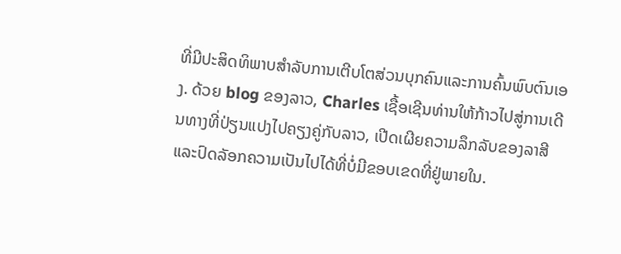ທີ່ມີປະສິດທິພາບສໍາລັບການເຕີບໂຕສ່ວນບຸກຄົນແລະການຄົ້ນພົບຕົນເອງ. ດ້ວຍ blog ຂອງລາວ, Charles ເຊື້ອເຊີນທ່ານໃຫ້ກ້າວໄປສູ່ການເດີນທາງທີ່ປ່ຽນແປງໄປຄຽງຄູ່ກັບລາວ, ເປີດເຜີຍຄວາມລຶກລັບຂອງລາສີແລະປົດລັອກຄວາມເປັນໄປໄດ້ທີ່ບໍ່ມີຂອບເຂດທີ່ຢູ່ພາຍໃນ.